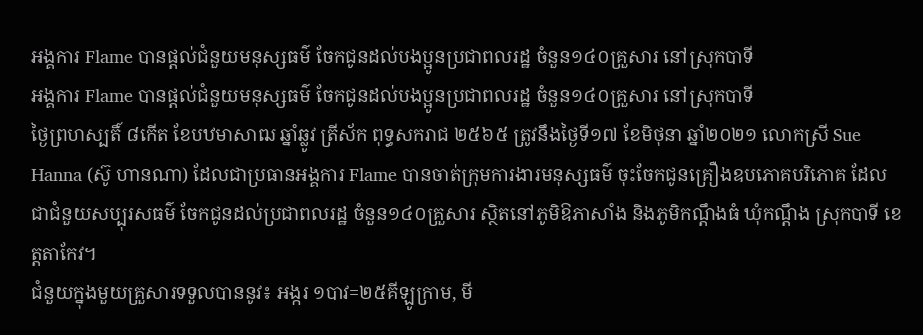អង្គការ Flame បានផ្តល់ជំនួយមនុស្សធម៌ ចែកជូនដល់បងប្អូនប្រជាពលរដ្ឋ ចំនួន១៤០គ្រួសារ នៅស្រុកបាទី
អង្គការ Flame បានផ្តល់ជំនួយមនុស្សធម៌ ចែកជូនដល់បងប្អូនប្រជាពលរដ្ឋ ចំនួន១៤០គ្រួសារ នៅស្រុកបាទី
ថ្ងៃព្រហស្បតិ៍ ៨កើត ខែបឋមាសាឍ ឆ្នាំឆ្លូវ ត្រីស័ក ពុទ្ធសករាជ ២៥៦៥ ត្រូវនឹងថ្ងៃទី១៧ ខែមិថុនា ឆ្នាំ២០២១ លោកស្រី Sue Hanna (ស៊ូ ហានណា) ដែលជាប្រធានអង្គការ Flame បានចាត់ក្រុមការងារមនុស្សធម៌ ចុះចែកជូនគ្រឿងឧបភោគបរិភោគ ដែលជាជំនួយសប្បុរសធម៌ ចែកជូនដល់ប្រជាពលរដ្ឋ ចំនួន១៤០គ្រួសារ ស្ថិតនៅភូមិឱភាសាំង និងភូមិកណ្តឹងធំ ឃុំកណ្ដឹង ស្រុកបាទី ខេត្តតាកែវ។
ជំនួយក្នុងមួយគ្រួសារទទួលបាននូវ៖ អង្ករ ១បាវ=២៥គីឡូក្រាម, មី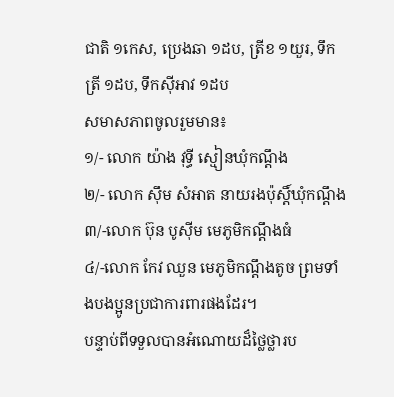ជាតិ ១កេស, ប្រេងឆា ១ដប, ត្រីខ ១យួរ, ទឹកត្រី ១ដប, ទឹកស៊ីអាវ ១ដប
សមាសភាពចូលរួមមាន៖
១/- លោក យ៉ាង វុទ្ធី ស្មៀនឃុំកណ្តឹង
២/- លោក ស៊ឹម សំអាត នាយរងប៉ុស្តិ៍ឃុំកណ្តឹង
៣/-លោក ប៊ុន បូសុីម មេភូមិកណ្តឹងធំ
៤/-លោក កែវ ឈួន មេភូមិកណ្តឹងតូច ព្រមទាំងបងប្អូនប្រជាការពារផងដែរ។
បន្ទាប់ពីទទួលបានអំណោយដ៏ថ្លៃថ្លារប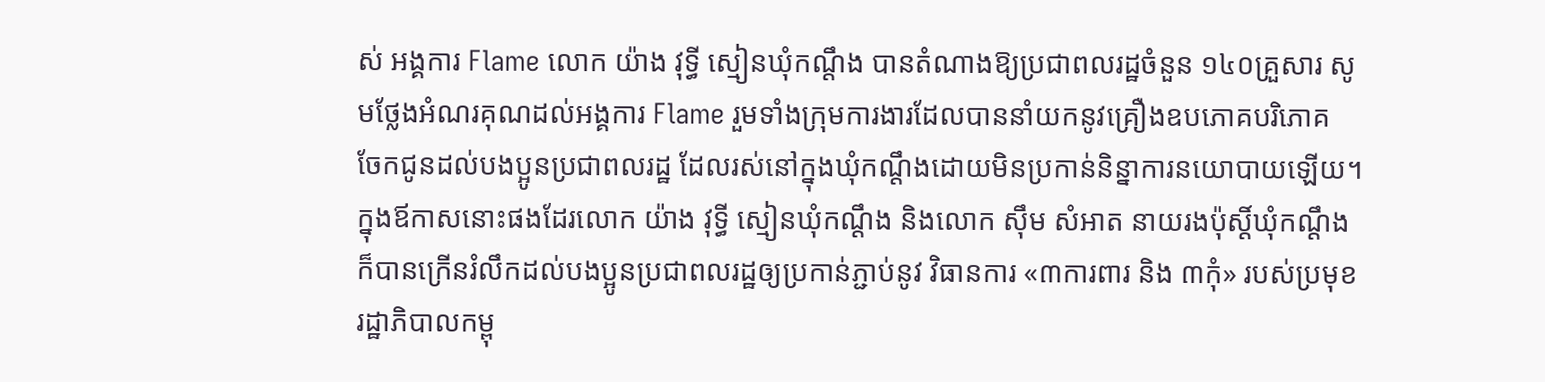ស់ អង្គការ Flame លោក យ៉ាង វុទ្ធី ស្មៀនឃុំកណ្តឹង បានតំណាងឱ្យប្រជាពលរដ្ឋចំនួន ១៤០គ្រួសារ សូមថ្លែងអំណរគុណដល់អង្គការ Flame រួមទាំងក្រុមការងារដែលបាននាំយកនូវគ្រឿងឧបភោគបរិភោគ ចែកជូនដល់បងប្អូនប្រជាពលរដ្ឋ ដែលរស់នៅក្នុងឃុំកណ្តឹងដោយមិនប្រកាន់និន្នាការនយោបាយឡើយ។
ក្នុងឪកាសនោះផងដែរលោក យ៉ាង វុទ្ធី ស្មៀនឃុំកណ្តឹង និងលោក ស៊ឹម សំអាត នាយរងប៉ុស្តិ៍ឃុំកណ្តឹង ក៏បានក្រើនរំលឹកដល់បងប្អូនប្រជាពលរដ្ឋឲ្យប្រកាន់ភ្ជាប់នូវ វិធានការ «៣ការពារ និង ៣កុំ» របស់ប្រមុខរដ្ឋាភិបាលកម្ពុ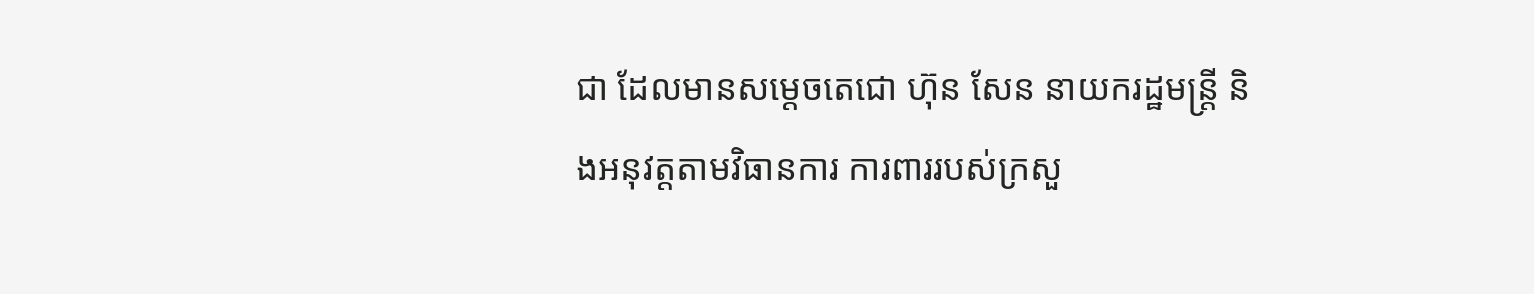ជា ដែលមានសម្ដេចតេជោ ហ៊ុន សែន នាយករដ្ឋមន្ត្រី និងអនុវត្តតាមវិធានការ ការពាររបស់ក្រសួ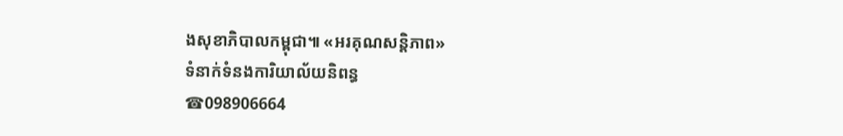ងសុខាភិបាលកម្ពុជា៕ «អរគុណសន្តិភាព»
ទំនាក់ទំនងការិយាល័យនិពន្ធ
☎098906664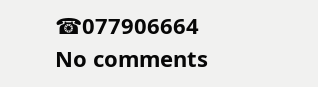☎077906664
No comments